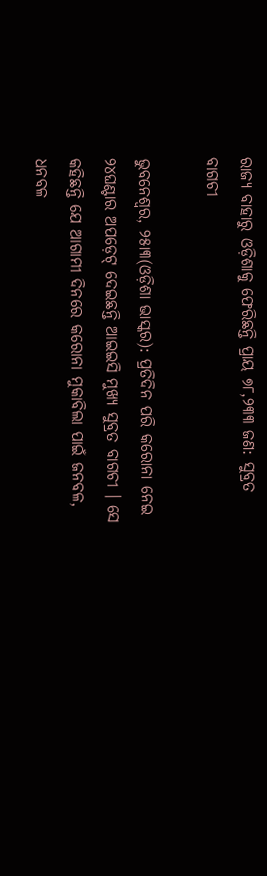ରାଜ୍ୟ ବାହାରୁ ଓଡ଼ିଶାକୁ ଫେରିଛନ୍ତି ପ୍ରାୟ ୭୮,୨୩୩ ଜଣ: ସୁବ୍ରତ ବାଗଚୀ

ଭୁବନେଶ୍ୱର, ୨୫ା୩(ଓଡ଼ିଶା ଭାସ୍କର): ପ୍ରତିଦିନ ପରି କରୋନା ନେଇ ୨୪ଘଣ୍ଟାର ଅପଡ଼େଟ୍ ଦେଇଛନ୍ତି ଆଇଇସି ମୁଖ୍ୟ ସୁବ୍ରତ ବାଗଚୀ । ସେ କହିଛନ୍ତି ଯେ ଆଗାମୀ ଦିନରେ କରୋନା ମୁକାବିଲା ପାଇଁ ଜନବଳ, ଧନବଳ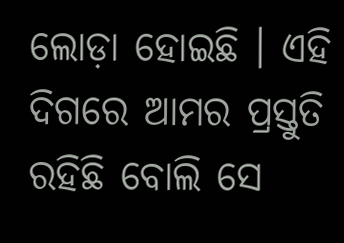ଲୋଡ଼ା ହୋଇଛି । ଏହି ଦିଗରେ ଆମର ପ୍ରସ୍ତୁତି ରହିଛି ବୋଲି ସେ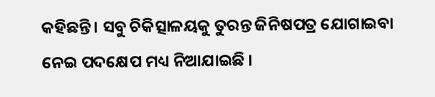କହିଛନ୍ତି । ସବୁ ଚିକିତ୍ସାଳୟକୁ ତୁରନ୍ତ ଜିନିଷପତ୍ର ଯୋଗାଇବା ନେଇ ପଦକ୍ଷେପ ମଧ୍ୟ ନିଆଯାଇଛି ।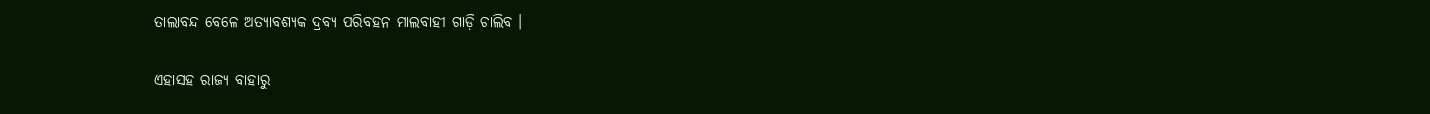ତାଲାବନ୍ଦ ବେଳେ ଅତ୍ୟାବଶ୍ୟକ ଦ୍ରବ୍ୟ ପରିବହନ ମାଲବାହୀ ଗାଡ଼ି ଚାଲିବ ।

ଏହାସହ ରାଜ୍ୟ ବାହାରୁ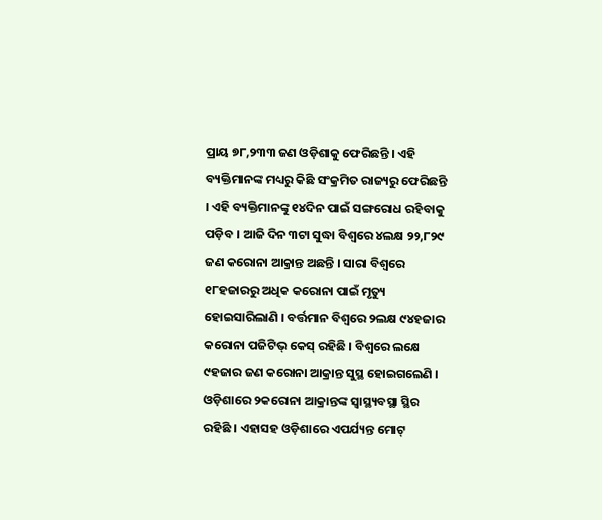ପ୍ରାୟ ୭୮,୨୩୩ ଜଣ ଓଡ଼ିଶାକୁ ଫେରିଛନ୍ତି । ଏହି ବ୍ୟକ୍ତିମାନଙ୍କ ମଧ୍ୟରୁ କିଛି ସଂକ୍ରମିତ ରାଜ୍ୟରୁ ଫେରିଛନ୍ତି । ଏହି ବ୍ୟକ୍ତିମାନଙ୍କୁ ୧୪ଦିନ ପାଇଁ ସଙ୍ଗରୋଧ ରହିବାକୁ ପଡ଼ିବ । ଆଜି ଦିନ ୩ଟା ସୁଦ୍ଧା ବିଶ୍ୱରେ ୪ଲକ୍ଷ ୨୨,୮୨୯ ଜଣ କରୋନା ଆକ୍ରାନ୍ତ ଅଛନ୍ତି । ସାରା ବିଶ୍ୱରେ ୧୮ହଜାରରୁ ଅଧିକ କରୋନା ପାଇଁ ମୃତ୍ୟୁ ହୋଇସାରିଲାଣି । ବର୍ତ୍ତମାନ ବିଶ୍ୱରେ ୨ଲକ୍ଷ ୯୪ହଜାର କରୋନା ପଜିଟିଭ୍ କେସ୍ ରହିଛି । ବିଶ୍ୱରେ ଲକ୍ଷେ ୯ହଜାର ଜଣ କରୋନା ଆକ୍ରାନ୍ତ ସୁସ୍ଥ ହୋଇଗଲେଣି ।
ଓଡ଼ିଶାରେ ୨କରୋନା ଆକ୍ରାନ୍ତଙ୍କ ସ୍ୱାସ୍ଥ୍ୟବସ୍ଥା ସ୍ଥିର ରହିଛି । ଏହାସହ ଓଡ଼ିଶାରେ ଏପର୍ଯ୍ୟନ୍ତ ମୋଟ୍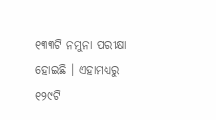୧୩୩ଟି ନମୁନା ପରୀକ୍ଷା ହୋଇଛି । ଏହାମଧ୍ୟରୁ ୧୨୯ଟି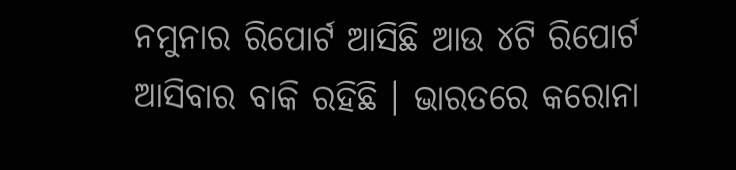ନମୁନାର ରିପୋର୍ଟ ଆସିଛି ଆଉ ୪ଟି ରିପୋର୍ଟ ଆସିବାର ବାକି ରହିଛି । ଭାରତରେ କରୋନା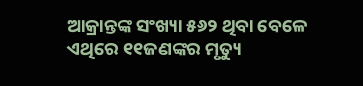ଆକ୍ରାନ୍ତଙ୍କ ସଂଖ୍ୟା ୫୬୨ ଥିବା ବେଳେ ଏଥିରେ ୧୧ଜଣଙ୍କର ମୃତ୍ୟୁ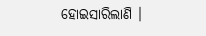ହୋଇସାରିଲାଣି ।